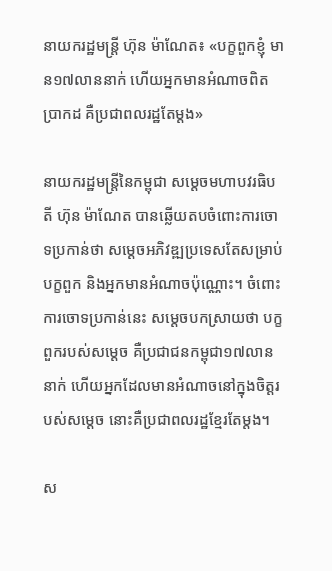នាយករដ្ឋមន្ដ្រី ហ៊ុន ម៉ាណែត៖ «បក្ខពួកខ្ញុំ មាន១៧លាននាក់ ហើយអ្នកមានអំណាចពិតប្រាកដ គឺប្រជាពលរដ្ឋតែម្តង»

នាយករដ្ឋមន្រ្តីនៃកម្ពុជា សម្តេចមហាបវរធិបតី ហ៊ុន ម៉ាណែត បានឆ្លើយតបចំពោះការចោទប្រកាន់ថា សម្តេចអភិវឌ្ឍប្រទេសតែសម្រាប់បក្ខពួក និងអ្នកមានអំណាចប៉ុណ្ណោះ។ ចំពោះការចោទប្រកាន់នេះ សម្តេចបកស្រាយថា បក្ខពួករបស់សម្តេច គឺប្រជាជនកម្ពុជា១៧លាននាក់ ហើយអ្នកដែលមានអំណាចនៅក្នុងចិត្តរបស់សម្តេច នោះគឺប្រជាពលរដ្ឋខ្មែរតែម្តង។

ស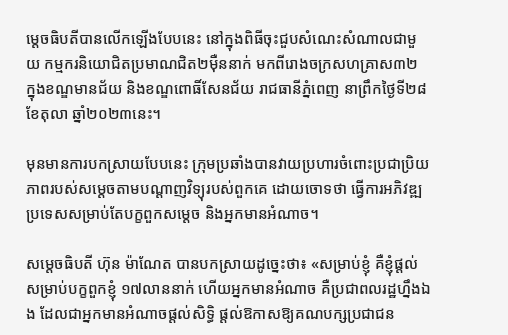ម្តេចធិបតីបានលើកឡើងបែបនេះ នៅក្នុងពិធីចុះជួបសំណេះសំណាលជាមួយ កម្មករនិយោជិតប្រមាណជិត២ម៉ឺននាក់ មកពីរោងចក្រសហគ្រាស៣២ ក្នុងខណ្ឌមានជ័យ និងខណ្ឌពោធិ៍សែនជ័យ រាជធានីភ្នំពេញ នាព្រឹកថ្ងៃទី២៨ ខែតុលា ឆ្នាំ២០២៣នេះ។

មុនមានការបកស្រាយបែបនេះ ក្រុមប្រឆាំងបានវាយប្រហារចំពោះប្រជាប្រិយភាពរបស់សម្តេចតាមបណ្តាញវិទ្យុរបស់ពួកគេ ដោយចោទថា ធ្វើការអភិវឌ្ឍប្រទេសសម្រាប់តែបក្ខពួកសម្តេច និងអ្នកមានអំណាច។

សម្តេចធិបតី ហ៊ុន ម៉ាណែត បានបកស្រាយដូច្នេះថា៖ «សម្រាប់ខ្ញុំ គឺខ្ញុំផ្តល់សម្រាប់បក្ខពួកខ្ញុំ ១៧លាននាក់ ហើយអ្នកមានអំណាច គឺប្រជាពលរដ្ឋហ្នឹងឯង ដែលជាអ្នកមានអំណាចផ្តល់សិទ្ធិ ផ្តល់ឱកាសឱ្យគណបក្សប្រជាជន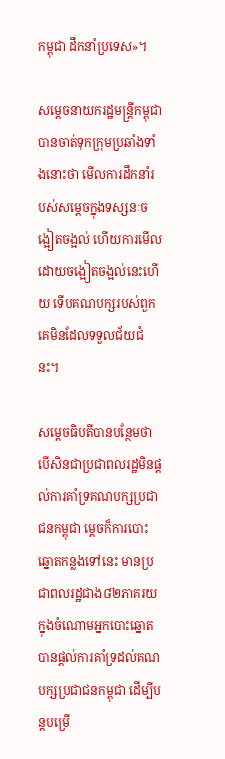កម្ពុជា ដឹកនាំប្រទេស»។

សម្តេចនាយករដ្ឋមន្ដ្រីកម្ពុជា បានចាត់ទុកក្រុមប្រឆាំងទាំងនោះថា មើលការដឹកនាំរបស់សម្តេចក្នុងទស្សនៈចង្អៀតចង្អល់ ហើយការមើលដោយចង្អៀតចង្អល់នេះហើយ ទើបគណបក្សរបស់ពួកគេមិនដែលទទួលជ័យជំនះ។

សម្តេចធិបតីបានបន្ថែមថា បើសិនជាប្រជាពលរដ្ឋមិនផ្តល់ការគាំទ្រគណបក្សប្រជាជនកម្ពុជា ម្តេចក៏ការបោះឆ្នោតកន្លងទៅនេះ មានប្រជាពលរដ្ឋជាង៨២ភាគរយ ក្នុងចំណោមអ្នកបោះឆ្នោត បានផ្តល់ការគាំទ្រដល់គណបក្សប្រជាជនកម្ពុជា ដើម្បីបន្តបម្រើ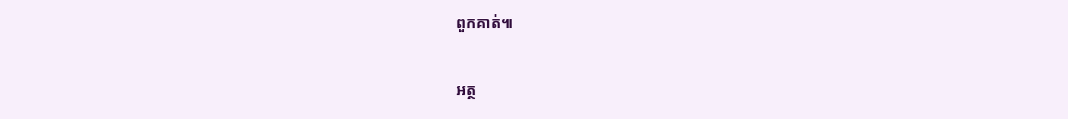ពួកគាត់៕

អត្ថ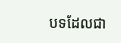បទដែលជា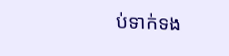ប់ទាក់ទង